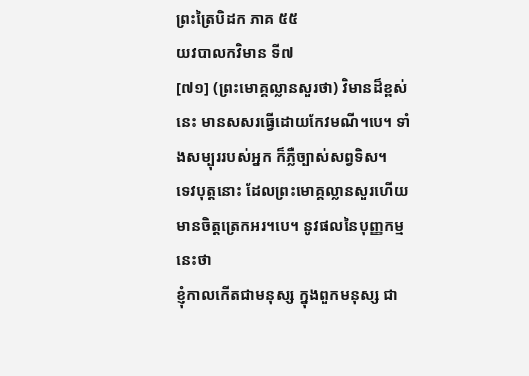ព្រះត្រៃបិដក ភាគ ៥៥
យវបាលកវិមាន ទី៧
[៧១] (ព្រះមោគ្គល្លានសួរថា) វិមានដ៏ខ្ពស់នេះ មានសសរធ្វើដោយកែវមណី។បេ។ ទាំងសម្បុររបស់អ្នក ក៏ភ្លឺច្បាស់សព្វទិស។
ទេវបុត្តនោះ ដែលព្រះមោគ្គល្លានសួរហើយ មានចិត្តត្រេកអរ។បេ។ នូវផលនៃបុញ្ញកម្មនេះថា
ខ្ញុំកាលកើតជាមនុស្ស ក្នុងពួកមនុស្ស ជា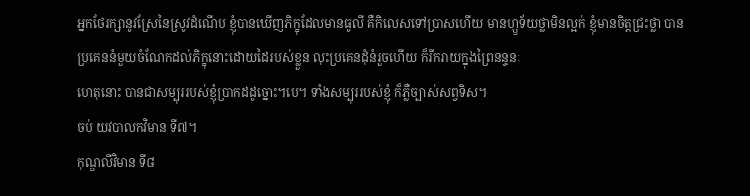អ្នកថែរក្សានូវស្រែនៃស្រូវដំណើប ខ្ញុំបានឃើញភិក្ខុដែលមានធូលី គឺកិលេសទៅប្រាសហើយ មានហ្ឫទ័យថ្លាមិនល្អក់ ខ្ញុំមានចិត្តជ្រះថ្លា បានប្រគេននំមួយចំណែកដល់ភិក្ខុនោះដោយដៃរបស់ខ្លួន លុះប្រគេនដុំនំរួចហើយ ក៏រីករាយក្នុងព្រៃនន្ទនៈ
ហេតុនោះ បានជាសម្បុររបស់ខ្ញុំប្រាកដដូច្នោះ។បេ។ ទាំងសម្បុររបស់ខ្ញុំ ក៏ភ្លឺច្បាស់សព្វទិស។
ចប់ យវបាលកវិមាន ទី៧។
កុណ្ឌលីវិមាន ទី៨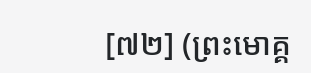[៧២] (ព្រះមោគ្គ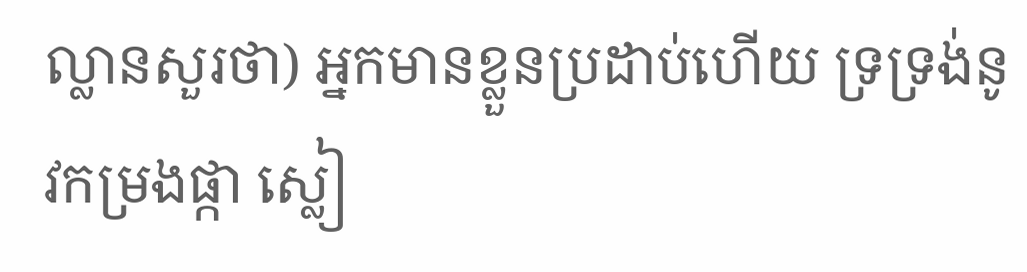ល្លានសួរថា) អ្នកមានខ្លួនប្រដាប់ហើយ ទ្រទ្រង់នូវកម្រងផ្កា ស្លៀ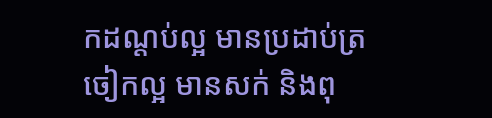កដណ្តប់ល្អ មានប្រដាប់ត្រចៀកល្អ មានសក់ និងពុ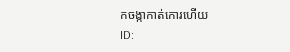កចង្កាកាត់កោរហើយ
ID: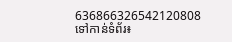636866326542120808
ទៅកាន់ទំព័រ៖